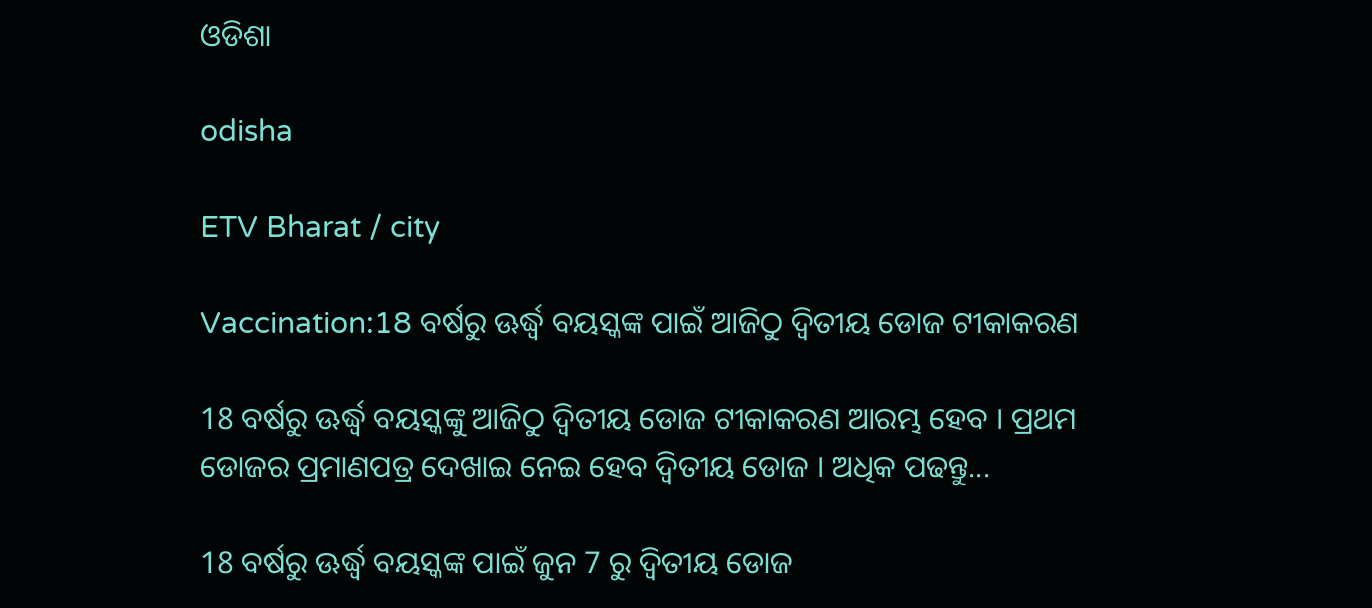ଓଡିଶା

odisha

ETV Bharat / city

Vaccination:18 ବର୍ଷରୁ ଊର୍ଦ୍ଧ୍ବ ବୟସ୍କଙ୍କ ପାଇଁ ଆଜିଠୁ ଦ୍ୱିତୀୟ ଡୋଜ ଟୀକାକରଣ

18 ବର୍ଷରୁ ଊର୍ଦ୍ଧ୍ବ ବୟସ୍କଙ୍କୁ ଆଜିଠୁ ଦ୍ୱିତୀୟ ଡୋଜ ଟୀକାକରଣ ଆରମ୍ଭ ହେବ । ପ୍ରଥମ ଡୋଜର ପ୍ରମାଣପତ୍ର ଦେଖାଇ ନେଇ ହେବ ଦ୍ବିତୀୟ ଡୋଜ । ଅଧିକ ପଢନ୍ତୁ...

18 ବର୍ଷରୁ ଊର୍ଦ୍ଧ୍ବ ବୟସ୍କଙ୍କ ପାଇଁ ଜୁନ 7 ରୁ ଦ୍ୱିତୀୟ ଡୋଜ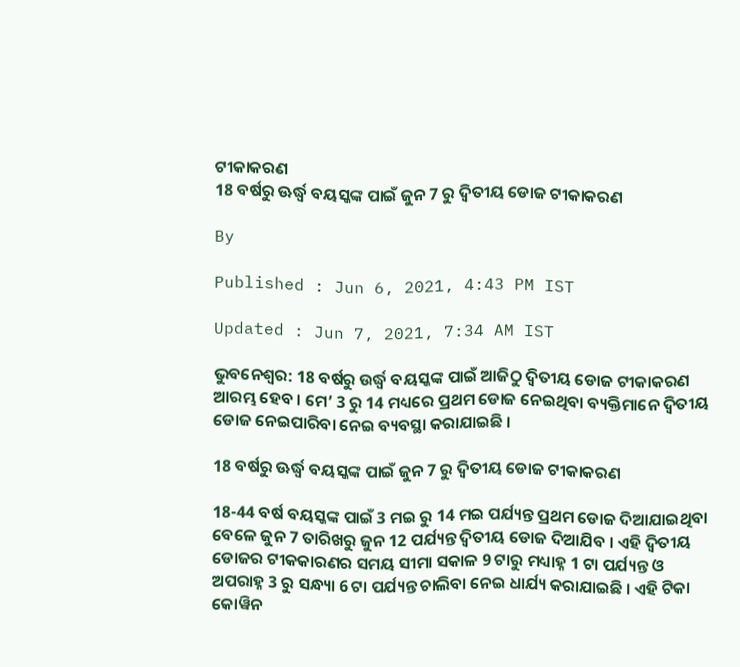ଟୀକାକରଣ
18 ବର୍ଷରୁ ଊର୍ଦ୍ଧ୍ବ ବୟସ୍କଙ୍କ ପାଇଁ ଜୁନ 7 ରୁ ଦ୍ୱିତୀୟ ଡୋଜ ଟୀକାକରଣ

By

Published : Jun 6, 2021, 4:43 PM IST

Updated : Jun 7, 2021, 7:34 AM IST

ଭୁବନେଶ୍ବର: 18 ବର୍ଷରୁ ଉର୍ଦ୍ଧ୍ବ ବୟସ୍କଙ୍କ ପାଇଁ ଆଜିଠୁ ଦ୍ବିତୀୟ ଡୋଜ ଟୀକାକରଣ ଆରମ୍ଭ ହେବ । ମେ’ 3 ରୁ 14 ମଧ୍ୟରେ ପ୍ରଥମ ଡୋଜ ନେଇଥିବା ବ୍ୟକ୍ତିମାନେ ଦ୍ବିତୀୟ ଡୋଜ ନେଇପାରିବା ନେଇ ବ୍ୟବସ୍ଥା କରାଯାଇଛି ।

18 ବର୍ଷରୁ ଊର୍ଦ୍ଧ୍ବ ବୟସ୍କଙ୍କ ପାଇଁ ଜୁନ 7 ରୁ ଦ୍ୱିତୀୟ ଡୋଜ ଟୀକାକରଣ

18-44 ବର୍ଷ ବୟସ୍କଙ୍କ ପାଇଁ 3 ମଇ ରୁ 14 ମଇ ପର୍ଯ୍ୟନ୍ତ ପ୍ରଥମ ଡୋଜ ଦିଆଯାଇଥିବା ବେଳେ ଜୁନ 7 ତାରିଖରୁ ଜୁନ 12 ପର୍ଯ୍ୟନ୍ତ ଦ୍ୱିତୀୟ ଡୋଜ ଦିଆଯିବ । ଏହି ଦ୍ୱିତୀୟ ଡୋଜର ଟୀକକାରଣର ସମୟ ସୀମା ସକାଳ 9 ଟାରୁ ମଧ୍ୟାହ୍ନ 1 ଟା ପର୍ଯ୍ୟନ୍ତ ଓ ଅପରାହ୍ନ 3 ରୁ ସନ୍ଧ୍ୟା 6 ଟା ପର୍ଯ୍ୟନ୍ତ ଚାଲିବା ନେଇ ଧାର୍ଯ୍ୟ କରାଯାଇଛି । ଏହି ଟିକା କୋୱିନ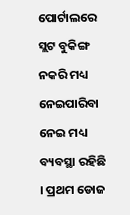ପୋର୍ଟାଲରେ ସ୍ଲଟ ବୁକିଙ୍ଗ ନକରି ମଧ୍ୟ ନେଇପାରିବା ନେଇ ମଧ୍ୟ ବ୍ୟବସ୍ଥା ରହିଛି । ପ୍ରଥମ ଡୋଜ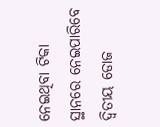ନେଇଥିବା ଟିକା ସ୍ଥାନରେ ନେଇପାରିବେ ଦ୍ବିତୀୟ ଡୋଜ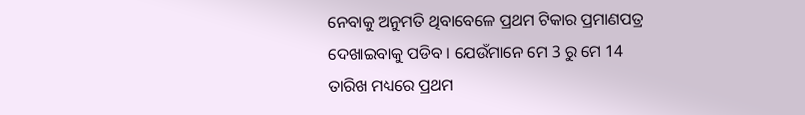ନେବାକୁ ଅନୁମତି ଥିବାବେଳେ ପ୍ରଥମ ଟିକାର ପ୍ରମାଣପତ୍ର ଦେଖାଇବାକୁ ପଡିବ । ଯେଉଁମାନେ ମେ 3 ରୁ ମେ 14 ତାରିଖ ମଧ୍ୟରେ ପ୍ରଥମ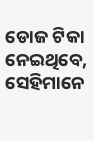ଡୋଜ ଟିକା ନେଇଥିବେ, ସେହିମାନେ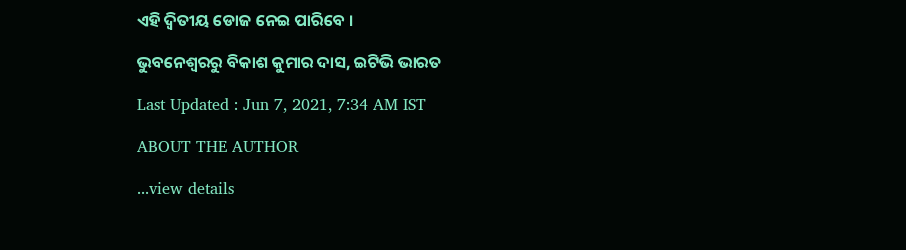ଏହି ଦ୍ବିତୀୟ ଡୋଜ ନେଇ ପାରିବେ ।

ଭୁବନେଶ୍ବରରୁ ବିକାଶ କୁମାର ଦାସ, ଇଟିଭି ଭାରତ

Last Updated : Jun 7, 2021, 7:34 AM IST

ABOUT THE AUTHOR

...view details